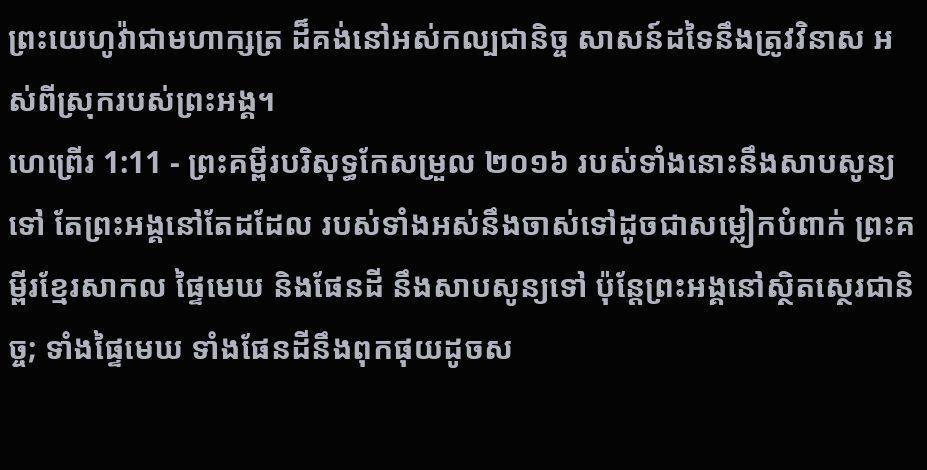ព្រះយេហូវ៉ាជាមហាក្សត្រ ដ៏គង់នៅអស់កល្បជានិច្ច សាសន៍ដទៃនឹងត្រូវវិនាស អស់ពីស្រុករបស់ព្រះអង្គ។
ហេព្រើរ 1:11 - ព្រះគម្ពីរបរិសុទ្ធកែសម្រួល ២០១៦ របស់ទាំងនោះនឹងសាបសូន្យទៅ តែព្រះអង្គនៅតែដដែល របស់ទាំងអស់នឹងចាស់ទៅដូចជាសម្លៀកបំពាក់ ព្រះគម្ពីរខ្មែរសាកល ផ្ទៃមេឃ និងផែនដី នឹងសាបសូន្យទៅ ប៉ុន្តែព្រះអង្គនៅស្ថិតស្ថេរជានិច្ច; ទាំងផ្ទៃមេឃ ទាំងផែនដីនឹងពុកផុយដូចស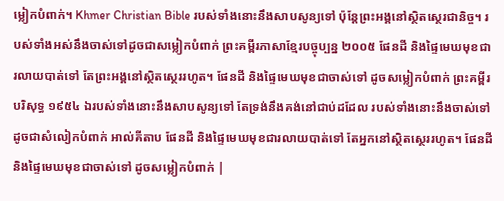ម្លៀកបំពាក់។ Khmer Christian Bible របស់ទាំងនោះនឹងសាបសូន្យទៅ ប៉ុន្ដែព្រះអង្គនៅស្ថិតស្ថេរជានិច្ច។ របស់ទាំងអស់នឹងចាស់ទៅដូចជាសម្លៀកបំពាក់ ព្រះគម្ពីរភាសាខ្មែរបច្ចុប្បន្ន ២០០៥ ផែនដី និងផ្ទៃមេឃមុខជារលាយបាត់ទៅ តែព្រះអង្គនៅស្ថិតស្ថេររហូត។ ផែនដី និងផ្ទៃមេឃមុខជាចាស់ទៅ ដូចសម្លៀកបំពាក់ ព្រះគម្ពីរបរិសុទ្ធ ១៩៥៤ ឯរបស់ទាំងនោះនឹងសាបសូន្យទៅ តែទ្រង់នឹងគង់នៅជាប់ដដែល របស់ទាំងនោះនឹងចាស់ទៅ ដូចជាសំលៀកបំពាក់ អាល់គីតាប ផែនដី និងផ្ទៃមេឃមុខជារលាយបាត់ទៅ តែអ្នកនៅស្ថិតស្ថេររហូត។ ផែនដី និងផ្ទៃមេឃមុខជាចាស់ទៅ ដូចសម្លៀកបំពាក់ |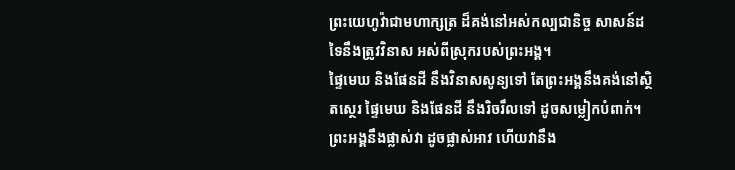ព្រះយេហូវ៉ាជាមហាក្សត្រ ដ៏គង់នៅអស់កល្បជានិច្ច សាសន៍ដទៃនឹងត្រូវវិនាស អស់ពីស្រុករបស់ព្រះអង្គ។
ផ្ទៃមេឃ និងផែនដី នឹងវិនាសសូន្យទៅ តែព្រះអង្គនឹងគង់នៅស្ថិតស្ថេរ ផ្ទៃមេឃ និងផែនដី នឹងរិចរឹលទៅ ដូចសម្លៀកបំពាក់។ ព្រះអង្គនឹងផ្លាស់វា ដូចផ្លាស់អាវ ហើយវានឹង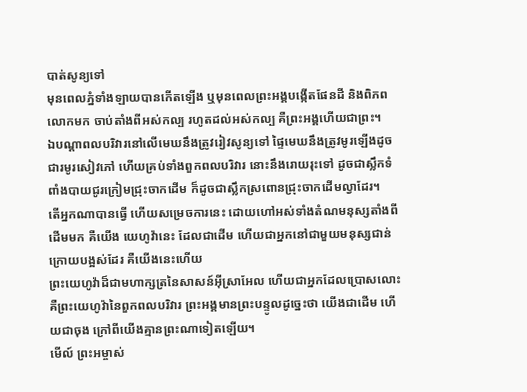បាត់សូន្យទៅ
មុនពេលភ្នំទាំងឡាយបានកើតឡើង ឬមុនពេលព្រះអង្គបង្កើតផែនដី និងពិភពលោកមក ចាប់តាំងពីអស់កល្ប រហូតដល់អស់កល្ប គឺព្រះអង្គហើយជាព្រះ។
ឯបណ្ដាពលបរិវារនៅលើមេឃនឹងត្រូវរៀវសូន្យទៅ ផ្ទៃមេឃនឹងត្រូវមូរឡើងដូចជារមូរសៀវភៅ ហើយគ្រប់ទាំងពួកពលបរិវារ នោះនឹងរោយរុះទៅ ដូចជាស្លឹកទំពាំងបាយជូរក្រៀមជ្រុះចាកដើម ក៏ដូចជាស្លឹកស្រពោនជ្រុះចាកដើមល្វាដែរ។
តើអ្នកណាបានធ្វើ ហើយសម្រេចការនេះ ដោយហៅអស់ទាំងតំណមនុស្សតាំងពីដើមមក គឺយើង យេហូវ៉ានេះ ដែលជាដើម ហើយជាអ្នកនៅជាមួយមនុស្សជាន់ក្រោយបង្អស់ដែរ គឺយើងនេះហើយ
ព្រះយេហូវ៉ាដ៏ជាមហាក្សត្រនៃសាសន៍អ៊ីស្រាអែល ហើយជាអ្នកដែលប្រោសលោះ គឺព្រះយេហូវ៉ានៃពួកពលបរិវារ ព្រះអង្គមានព្រះបន្ទូលដូច្នេះថា យើងជាដើម ហើយជាចុង ក្រៅពីយើងគ្មានព្រះណាទៀតឡើយ។
មើល៍ ព្រះអម្ចាស់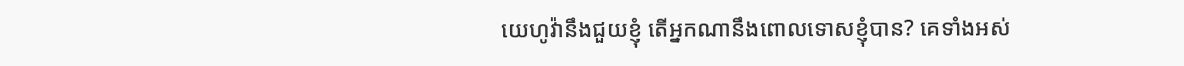យេហូវ៉ានឹងជួយខ្ញុំ តើអ្នកណានឹងពោលទោសខ្ញុំបាន? គេទាំងអស់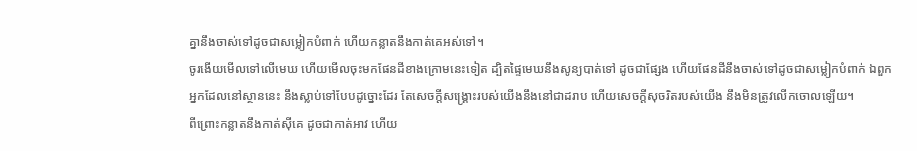គ្នានឹងចាស់ទៅដូចជាសម្លៀកបំពាក់ ហើយកន្លាតនឹងកាត់គេអស់ទៅ។
ចូរងើយមើលទៅលើមេឃ ហើយមើលចុះមកផែនដីខាងក្រោមនេះទៀត ដ្បិតផ្ទៃមេឃនឹងសូន្យបាត់ទៅ ដូចជាផ្សែង ហើយផែនដីនឹងចាស់ទៅដូចជាសម្លៀកបំពាក់ ឯពួកអ្នកដែលនៅស្ថាននេះ នឹងស្លាប់ទៅបែបដូច្នោះដែរ តែសេចក្ដីសង្គ្រោះរបស់យើងនឹងនៅជាដរាប ហើយសេចក្ដីសុចរិតរបស់យើង នឹងមិនត្រូវលើកចោលឡើយ។
ពីព្រោះកន្លាតនឹងកាត់ស៊ីគេ ដូចជាកាត់អាវ ហើយ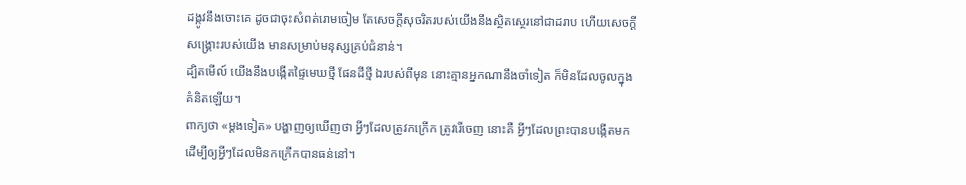ដង្កូវនឹងចោះគេ ដូចជាចុះសំពត់រោមចៀម តែសេចក្ដីសុចរិតរបស់យើងនឹងស្ថិតស្ថេរនៅជាដរាប ហើយសេចក្ដីសង្គ្រោះរបស់យើង មានសម្រាប់មនុស្សគ្រប់ជំនាន់។
ដ្បិតមើល៍ យើងនឹងបង្កើតផ្ទៃមេឃថ្មី ផែនដីថ្មី ឯរបស់ពីមុន នោះគ្មានអ្នកណានឹងចាំទៀត ក៏មិនដែលចូលក្នុងគំនិតឡើយ។
ពាក្យថា «ម្តងទៀត» បង្ហាញឲ្យឃើញថា អ្វីៗដែលត្រូវកក្រើក ត្រូវរើចេញ នោះគឺ អ្វីៗដែលព្រះបានបង្កើតមក ដើម្បីឲ្យអ្វីៗដែលមិនកក្រើកបានធន់នៅ។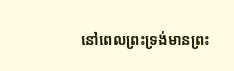នៅពេលព្រះទ្រង់មានព្រះ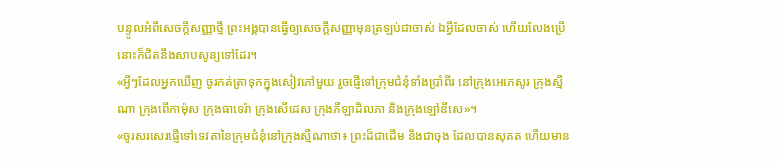បន្ទូលអំពីសេចក្ដីសញ្ញាថ្មី ព្រះអង្គបានធ្វើឲ្យសេចក្ដីសញ្ញាមុនត្រឡប់ជាចាស់ ឯអ្វីដែលចាស់ ហើយលែងប្រើ នោះក៏ជិតនឹងសាបសូន្យទៅដែរ។
«អ្វីៗដែលអ្នកឃើញ ចូរកត់ត្រាទុកក្នុងសៀវភៅមួយ រួចផ្ញើទៅក្រុមជំនុំទាំងប្រាំពីរ នៅក្រុងអេភេសូរ ក្រុងស្មឺណា ក្រុងពើកាម៉ុស ក្រុងធាទេរ៉ា ក្រុងសើដេស ក្រុងភីឡាដិលភា និងក្រុងឡៅឌីសេ»។
«ចូរសរសេរផ្ញើទៅទេវតានៃក្រុមជំនុំនៅក្រុងស្មឺណាថា៖ ព្រះដ៏ជាដើម និងជាចុង ដែលបានសុគត ហើយមាន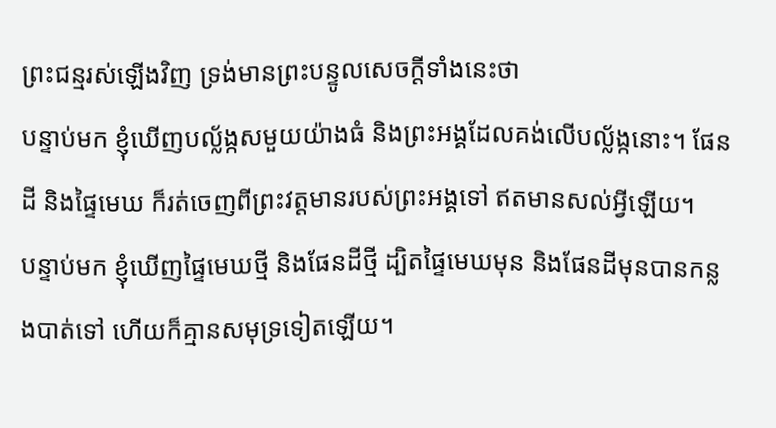ព្រះជន្មរស់ឡើងវិញ ទ្រង់មានព្រះបន្ទូលសេចក្ដីទាំងនេះថា
បន្ទាប់មក ខ្ញុំឃើញបល្ល័ង្កសមួយយ៉ាងធំ និងព្រះអង្គដែលគង់លើបល្ល័ង្កនោះ។ ផែនដី និងផ្ទៃមេឃ ក៏រត់ចេញពីព្រះវត្តមានរបស់ព្រះអង្គទៅ ឥតមានសល់អ្វីឡើយ។
បន្ទាប់មក ខ្ញុំឃើញផ្ទៃមេឃថ្មី និងផែនដីថ្មី ដ្បិតផ្ទៃមេឃមុន និងផែនដីមុនបានកន្លងបាត់ទៅ ហើយក៏គ្មានសមុទ្រទៀតឡើយ។